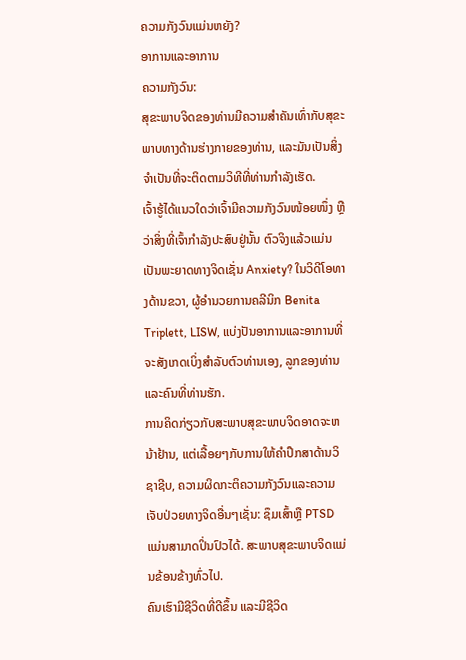ຄວາມກັງວົນແມ່ນຫຍັງ?
ອາການແລະອາການ
ຄວາມກັງວົນ:
ສຸຂະພາບຈິດຂອງທ່ານມີຄວາມສໍາຄັນເທົ່າກັບສຸຂະພາບທາງດ້ານຮ່າງກາຍຂອງທ່ານ, ແລະມັນເປັນສິ່ງຈໍາເປັນທີ່ຈະຕິດຕາມວິທີທີ່ທ່ານກໍາລັງເຮັດ.
ເຈົ້າຮູ້ໄດ້ແນວໃດວ່າເຈົ້າມີຄວາມກັງວົນໜ້ອຍໜຶ່ງ ຫຼືວ່າສິ່ງທີ່ເຈົ້າກຳລັງປະສົບຢູ່ນັ້ນ ຕົວຈິງແລ້ວແມ່ນເປັນພະຍາດທາງຈິດເຊັ່ນ Anxiety? ໃນວິດີໂອທາງດ້ານຂວາ, ຜູ້ອໍານວຍການຄລີນິກ Benita Triplett, LISW, ແບ່ງປັນອາການແລະອາການທີ່ຈະສັງເກດເບິ່ງສໍາລັບຕົວທ່ານເອງ, ລູກຂອງທ່ານແລະຄົນທີ່ທ່ານຮັກ.
ການຄິດກ່ຽວກັບສະພາບສຸຂະພາບຈິດອາດຈະຫນ້າຢ້ານ, ແຕ່ເລື້ອຍໆກັບການໃຫ້ຄໍາປຶກສາດ້ານວິຊາຊີບ, ຄວາມຜິດກະຕິຄວາມກັງວົນແລະຄວາມເຈັບປ່ວຍທາງຈິດອື່ນໆເຊັ່ນ: ຊຶມເສົ້າຫຼື PTSD ແມ່ນສາມາດປິ່ນປົວໄດ້. ສະພາບສຸຂະພາບຈິດແມ່ນຂ້ອນຂ້າງທົ່ວໄປ.
ຄົນເຮົາມີຊີວິດທີ່ດີຂຶ້ນ ແລະມີຊີວິດ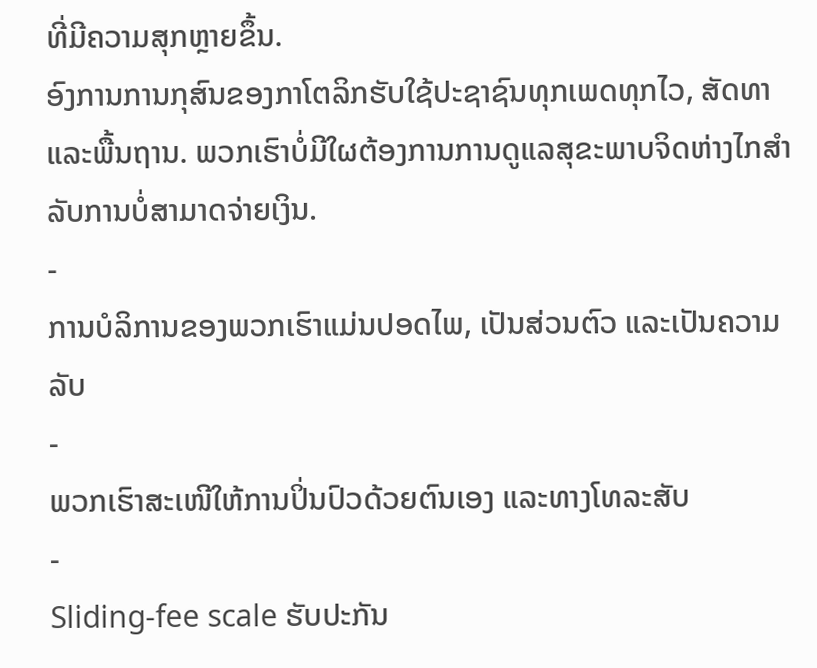ທີ່ມີຄວາມສຸກຫຼາຍຂຶ້ນ.
ອົງການການກຸສົນຂອງກາໂຕລິກຮັບໃຊ້ປະຊາຊົນທຸກເພດທຸກໄວ, ສັດທາ ແລະພື້ນຖານ. ພວກເຮົາບໍ່ມີໃຜຕ້ອງການການດູແລສຸຂະພາບຈິດຫ່າງໄກສໍາລັບການບໍ່ສາມາດຈ່າຍເງິນ.
-
ການບໍລິການຂອງພວກເຮົາແມ່ນປອດໄພ, ເປັນສ່ວນຕົວ ແລະເປັນຄວາມລັບ
-
ພວກເຮົາສະເໜີໃຫ້ການປິ່ນປົວດ້ວຍຕົນເອງ ແລະທາງໂທລະສັບ
-
Sliding-fee scale ຮັບປະກັນ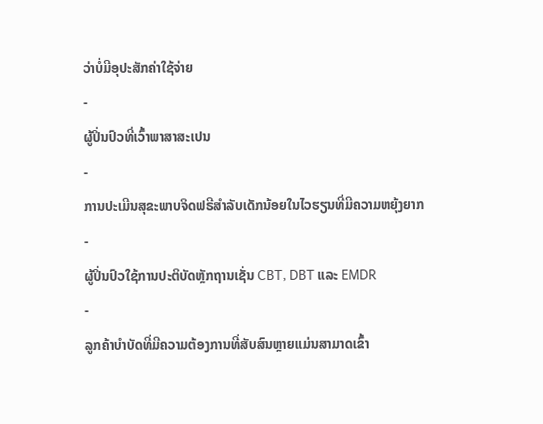ວ່າບໍ່ມີອຸປະສັກຄ່າໃຊ້ຈ່າຍ
-
ຜູ້ປິ່ນປົວທີ່ເວົ້າພາສາສະເປນ
-
ການປະເມີນສຸຂະພາບຈິດຟຣີສໍາລັບເດັກນ້ອຍໃນໄວຮຽນທີ່ມີຄວາມຫຍຸ້ງຍາກ
-
ຜູ້ປິ່ນປົວໃຊ້ການປະຕິບັດຫຼັກຖານເຊັ່ນ CBT, DBT ແລະ EMDR
-
ລູກຄ້າບໍາບັດທີ່ມີຄວາມຕ້ອງການທີ່ສັບສົນຫຼາຍແມ່ນສາມາດເຂົ້າ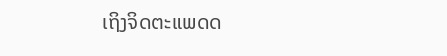ເຖິງຈິດຕະແພດດ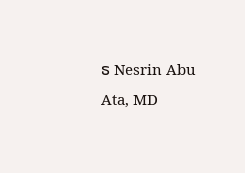ຣ Nesrin Abu Ata, MD